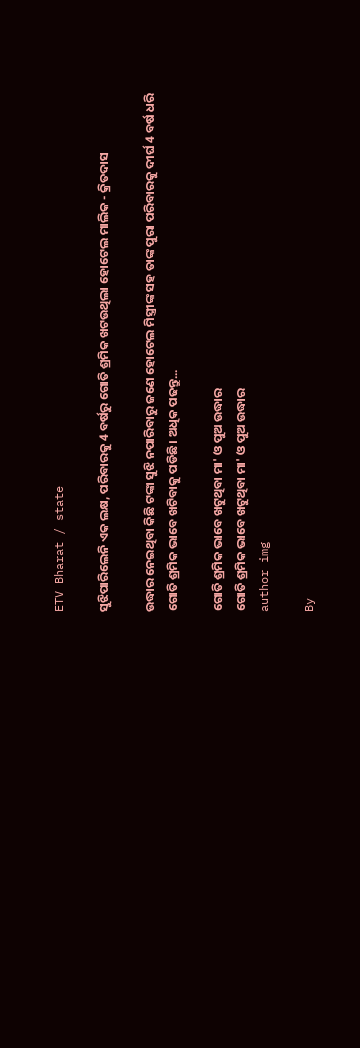ETV Bharat / state

ସୁଝିପାରିଲେନି ଏକ ଲକ୍ଷ, ପରିବାରକୁ 4 ବର୍ଷରୁ ଗୋତି ଶ୍ରମିକ ଖଟଉଥିଲା ହୋଟେଲ ମାଲିକ - କ୍ରିତଦାସ

ଉଦ୍ଧାର ନେଇଥିବା କିଛି ଟଙ୍କା ସୁଝି ନପାରିବାରୁ ଜଣେ ହୋଟେଲ ମିସ୍ତ୍ରୀଙ୍କ ସହ ତାଙ୍କ ପୁରା ପରିବାରକୁ ଦୀର୍ଘ 4 ବର୍ଷ ଧରି ଗୋତି ଶ୍ରମିକ ଭାବେ ଖଟିବାକୁ ପଡିଛି। ଅଧିକ ପଢନ୍ତୁ...

ଗୋତି ଶ୍ରମିକ ଭାବେ ଖଟୁଥିବା ମା' ଓ ପୁଅ ଉଦ୍ଧାର
ଗୋତି ଶ୍ରମିକ ଭାବେ ଖଟୁଥିବା ମା' ଓ ପୁଅ ଉଦ୍ଧାର
author img

By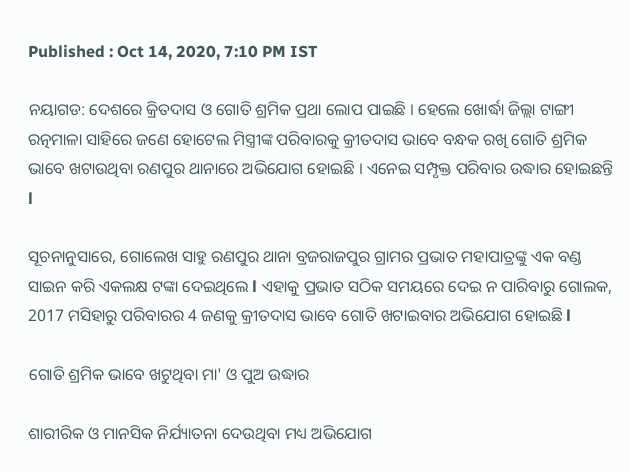Published : Oct 14, 2020, 7:10 PM IST

ନୟାଗଡ: ଦେଶରେ କ୍ରିତଦାସ ଓ ଗୋତି ଶ୍ରମିକ ପ୍ରଥା ଲୋପ ପାଇଛି । ହେଲେ ଖୋର୍ଦ୍ଧା ଜିଲ୍ଲା ଟାଙ୍ଗୀ ରତ୍ନମାଳା ସାହିରେ ଜଣେ ହୋଟେଲ ମିସ୍ତ୍ରୀଙ୍କ ପରିବାରକୁ କ୍ରୀତଦାସ ଭାବେ ବନ୍ଧକ ରଖି ଗୋତି ଶ୍ରମିକ ଭାବେ ଖଟାଉଥିବା ରଣପୁର ଥାନାରେ ଅଭିଯୋଗ ହୋଇଛି । ଏନେଇ ସମ୍ପୃକ୍ତ ପରିବାର ଉଦ୍ଧାର ହୋଇଛନ୍ତି l

ସୂଚନାନୁସାରେ, ଗୋଲେଖ ସାହୁ ରଣପୁର ଥାନା ବ୍ରଜରାଜପୁର ଗ୍ରାମର ପ୍ରଭାତ ମହାପାତ୍ରଙ୍କୁ ଏକ ବଣ୍ଡ ସାଇନ କରି ଏକଲକ୍ଷ ଟଙ୍କା ଦେଇଥିଲେ l ଏହାକୁ ପ୍ରଭାତ ସଠିକ ସମୟରେ ଦେଇ ନ ପାରିବାରୁ ଗୋଲକ, 2017 ମସିହାରୁ ପରିବାରର 4 ଜଣକୁ କ୍ରୀତଦାସ ଭାବେ ଗୋତି ଖଟାଇବାର ଅଭିଯୋଗ ହୋଇଛି l

ଗୋତି ଶ୍ରମିକ ଭାବେ ଖଟୁଥିବା ମା' ଓ ପୁଅ ଉଦ୍ଧାର

ଶାରୀରିକ ଓ ମାନସିକ ନିର୍ଯ୍ୟାତନା ଦେଉଥିବା ମଧ୍ୟ ଅଭିଯୋଗ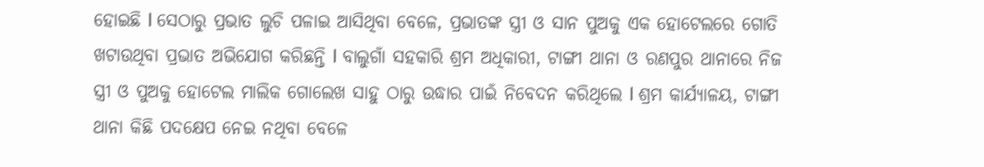ହୋଇଛି l ସେଠାରୁ ପ୍ରଭାତ ଲୁଚି ପଳାଇ ଆସିଥିବା ବେଳେ, ପ୍ରଭାତଙ୍କ ସ୍ତ୍ରୀ ଓ ସାନ ପୁଅକୁ ଏକ ହୋଟେଲରେ ଗୋତି ଖଟାଉଥିବା ପ୍ରଭାତ ଅଭିଯୋଗ କରିଛନ୍ତି l ବାଲୁଗାଁ ସହକାରି ଶ୍ରମ ଅଧିକାରୀ, ଟାଙ୍ଗୀ ଥାନା ଓ ରଣପୁର ଥାନାରେ ନିଜ ସ୍ତ୍ରୀ ଓ ପୁଅକୁ ହୋଟେଲ ମାଲିକ ଗୋଲେଖ ସାହୁ ଠାରୁ ଉଦ୍ଧାର ପାଇଁ ନିବେଦନ କରିଥିଲେ l ଶ୍ରମ କାର୍ଯ୍ୟାଳୟ, ଟାଙ୍ଗୀ ଥାନା କିଛି ପଦକ୍ଷେପ ନେଇ ନଥିବା ବେଳେ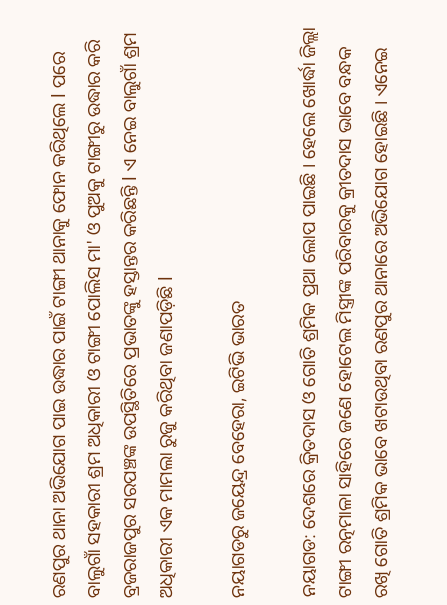ରଣପୁର ଥାନା ଅଭିଯୋଗ ପାଇ ଉଦ୍ଧାର ପାଇଁ ଟାଙ୍ଗୀ ଥାନାକୁ ଫୋନ କରିଥିଲେ l ପରେ ବାଲୁଗାଁ ସହକାରୀ ଶ୍ରମ ଅଧିକାରୀ ଓ ଟାଙ୍ଗୀ ପୋଲିସ ମା' ଓ ପୁଅକୁ ଟାଙ୍ଗୀରୁ ଉଦ୍ଧାର କରି ବ୍ରଜରାଜପୁର ସରପଞ୍ଚଙ୍କ ଉପସ୍ଥିତିରେ ପ୍ରଭାତଙ୍କୁ ହସ୍ତାନ୍ତର କରିଛନ୍ତି l ଏ ନେଇ ବାଲୁଗାଁ ଶ୍ରମ ଅଧିକାରୀ ଏକ ମାମଲା ରୁଜୁ କରିଥିବା ଜଣାପଡ଼ିଛି l

ନୟାଗଡରୁ ଜୟେନ୍ଦ୍ର ବେହେରା, ଇଟିଭି ଭାରତ

ନୟାଗଡ: ଦେଶରେ କ୍ରିତଦାସ ଓ ଗୋତି ଶ୍ରମିକ ପ୍ରଥା ଲୋପ ପାଇଛି । ହେଲେ ଖୋର୍ଦ୍ଧା ଜିଲ୍ଲା ଟାଙ୍ଗୀ ରତ୍ନମାଳା ସାହିରେ ଜଣେ ହୋଟେଲ ମିସ୍ତ୍ରୀଙ୍କ ପରିବାରକୁ କ୍ରୀତଦାସ ଭାବେ ବନ୍ଧକ ରଖି ଗୋତି ଶ୍ରମିକ ଭାବେ ଖଟାଉଥିବା ରଣପୁର ଥାନାରେ ଅଭିଯୋଗ ହୋଇଛି । ଏନେଇ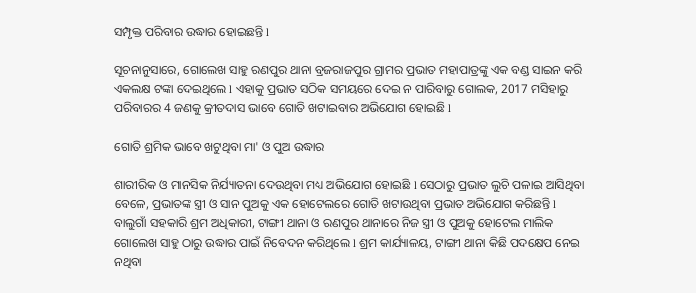ସମ୍ପୃକ୍ତ ପରିବାର ଉଦ୍ଧାର ହୋଇଛନ୍ତି l

ସୂଚନାନୁସାରେ, ଗୋଲେଖ ସାହୁ ରଣପୁର ଥାନା ବ୍ରଜରାଜପୁର ଗ୍ରାମର ପ୍ରଭାତ ମହାପାତ୍ରଙ୍କୁ ଏକ ବଣ୍ଡ ସାଇନ କରି ଏକଲକ୍ଷ ଟଙ୍କା ଦେଇଥିଲେ l ଏହାକୁ ପ୍ରଭାତ ସଠିକ ସମୟରେ ଦେଇ ନ ପାରିବାରୁ ଗୋଲକ, 2017 ମସିହାରୁ ପରିବାରର 4 ଜଣକୁ କ୍ରୀତଦାସ ଭାବେ ଗୋତି ଖଟାଇବାର ଅଭିଯୋଗ ହୋଇଛି l

ଗୋତି ଶ୍ରମିକ ଭାବେ ଖଟୁଥିବା ମା' ଓ ପୁଅ ଉଦ୍ଧାର

ଶାରୀରିକ ଓ ମାନସିକ ନିର୍ଯ୍ୟାତନା ଦେଉଥିବା ମଧ୍ୟ ଅଭିଯୋଗ ହୋଇଛି l ସେଠାରୁ ପ୍ରଭାତ ଲୁଚି ପଳାଇ ଆସିଥିବା ବେଳେ, ପ୍ରଭାତଙ୍କ ସ୍ତ୍ରୀ ଓ ସାନ ପୁଅକୁ ଏକ ହୋଟେଲରେ ଗୋତି ଖଟାଉଥିବା ପ୍ରଭାତ ଅଭିଯୋଗ କରିଛନ୍ତି l ବାଲୁଗାଁ ସହକାରି ଶ୍ରମ ଅଧିକାରୀ, ଟାଙ୍ଗୀ ଥାନା ଓ ରଣପୁର ଥାନାରେ ନିଜ ସ୍ତ୍ରୀ ଓ ପୁଅକୁ ହୋଟେଲ ମାଲିକ ଗୋଲେଖ ସାହୁ ଠାରୁ ଉଦ୍ଧାର ପାଇଁ ନିବେଦନ କରିଥିଲେ l ଶ୍ରମ କାର୍ଯ୍ୟାଳୟ, ଟାଙ୍ଗୀ ଥାନା କିଛି ପଦକ୍ଷେପ ନେଇ ନଥିବା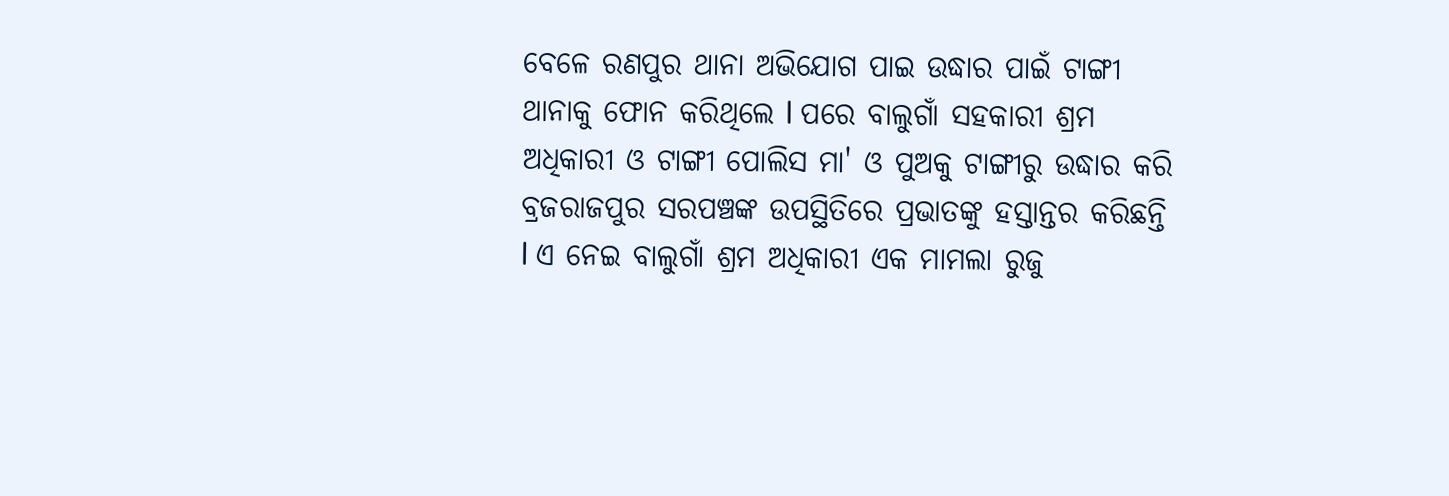ବେଳେ ରଣପୁର ଥାନା ଅଭିଯୋଗ ପାଇ ଉଦ୍ଧାର ପାଇଁ ଟାଙ୍ଗୀ ଥାନାକୁ ଫୋନ କରିଥିଲେ l ପରେ ବାଲୁଗାଁ ସହକାରୀ ଶ୍ରମ ଅଧିକାରୀ ଓ ଟାଙ୍ଗୀ ପୋଲିସ ମା' ଓ ପୁଅକୁ ଟାଙ୍ଗୀରୁ ଉଦ୍ଧାର କରି ବ୍ରଜରାଜପୁର ସରପଞ୍ଚଙ୍କ ଉପସ୍ଥିତିରେ ପ୍ରଭାତଙ୍କୁ ହସ୍ତାନ୍ତର କରିଛନ୍ତି l ଏ ନେଇ ବାଲୁଗାଁ ଶ୍ରମ ଅଧିକାରୀ ଏକ ମାମଲା ରୁଜୁ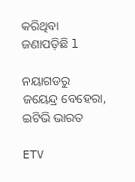କରିଥିବା ଜଣାପଡ଼ିଛି l

ନୟାଗଡରୁ ଜୟେନ୍ଦ୍ର ବେହେରା, ଇଟିଭି ଭାରତ

ETV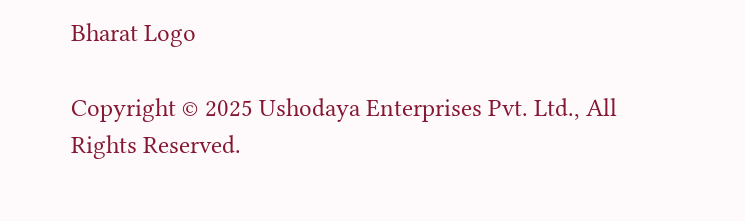Bharat Logo

Copyright © 2025 Ushodaya Enterprises Pvt. Ltd., All Rights Reserved.